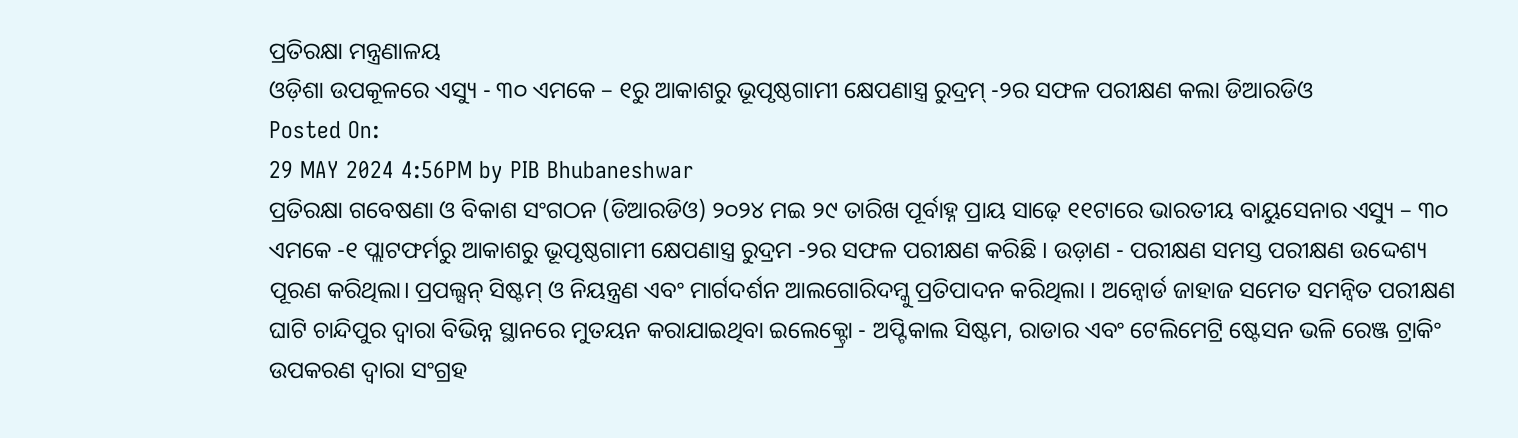ପ୍ରତିରକ୍ଷା ମନ୍ତ୍ରଣାଳୟ
ଓଡ଼ିଶା ଉପକୂଳରେ ଏସ୍ୟୁ - ୩୦ ଏମକେ – ୧ରୁ ଆକାଶରୁ ଭୂପୃଷ୍ଠଗାମୀ କ୍ଷେପଣାସ୍ତ୍ର ରୁଦ୍ରମ୍ -୨ର ସଫଳ ପରୀକ୍ଷଣ କଲା ଡିଆରଡିଓ
Posted On:
29 MAY 2024 4:56PM by PIB Bhubaneshwar
ପ୍ରତିରକ୍ଷା ଗବେଷଣା ଓ ବିକାଶ ସଂଗଠନ (ଡିଆରଡିଓ) ୨୦୨୪ ମଇ ୨୯ ତାରିଖ ପୂର୍ବାହ୍ନ ପ୍ରାୟ ସାଢ଼େ ୧୧ଟାରେ ଭାରତୀୟ ବାୟୁସେନାର ଏସ୍ୟୁ – ୩୦ ଏମକେ -୧ ପ୍ଲାଟଫର୍ମରୁ ଆକାଶରୁ ଭୂପୃଷ୍ଠଗାମୀ କ୍ଷେପଣାସ୍ତ୍ର ରୁଦ୍ରମ -୨ର ସଫଳ ପରୀକ୍ଷଣ କରିଛି । ଉଡ଼ାଣ - ପରୀକ୍ଷଣ ସମସ୍ତ ପରୀକ୍ଷଣ ଉଦ୍ଦେଶ୍ୟ ପୂରଣ କରିଥିଲା। ପ୍ରପଲ୍ସନ୍ ସିଷ୍ଟମ୍ ଓ ନିୟନ୍ତ୍ରଣ ଏବଂ ମାର୍ଗଦର୍ଶନ ଆଲଗୋରିଦମ୍କୁ ପ୍ରତିପାଦନ କରିଥିଲା । ଅନ୍ବୋର୍ଡ ଜାହାଜ ସମେତ ସମନ୍ୱିତ ପରୀକ୍ଷଣ ଘାଟି ଚାନ୍ଦିପୁର ଦ୍ୱାରା ବିଭିନ୍ନ ସ୍ଥାନରେ ମୁତୟନ କରାଯାଇଥିବା ଇଲେକ୍ଟ୍ରୋ - ଅପ୍ଟିକାଲ ସିଷ୍ଟମ, ରାଡାର ଏବଂ ଟେଲିମେଟ୍ରି ଷ୍ଟେସନ ଭଳି ରେଞ୍ଜ ଟ୍ରାକିଂ ଉପକରଣ ଦ୍ୱାରା ସଂଗ୍ରହ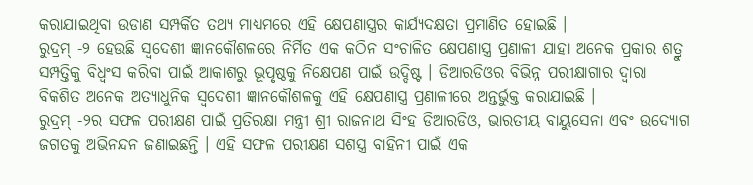କରାଯାଇଥିବା ଉଡାଣ ସମ୍ପର୍କିତ ତଥ୍ୟ ମାଧ୍ୟମରେ ଏହି କ୍ଷେପଣାସ୍ତ୍ରର କାର୍ଯ୍ୟଦକ୍ଷତା ପ୍ରମାଣିତ ହୋଇଛି ।
ରୁଦ୍ରମ୍ -୨ ହେଉଛି ସ୍ୱଦେଶୀ ଜ୍ଞାନକୌଶଳରେ ନିର୍ମିତ ଏକ କଠିନ ସଂଚାଳିତ କ୍ଷେପଣାସ୍ତ୍ର ପ୍ରଣାଳୀ ଯାହା ଅନେକ ପ୍ରକାର ଶତ୍ରୁ ସମ୍ପତ୍ତିକୁ ବିଧ୍ୱଂସ କରିବା ପାଇଁ ଆକାଶରୁ ଭୂପୃଷ୍ଠକୁ ନିକ୍ଷେପଣ ପାଇଁ ଉଦ୍ଦିଷ୍ଟ । ଡିଆରଡିଓର ବିଭିନ୍ନ ପରୀକ୍ଷାଗାର ଦ୍ୱାରା ବିକଶିତ ଅନେକ ଅତ୍ୟାଧୁନିକ ସ୍ୱଦେଶୀ ଜ୍ଞାନକୌଶଳକୁ ଏହି କ୍ଷେପଣାସ୍ତ୍ର ପ୍ରଣାଳୀରେ ଅନ୍ତର୍ଭୁକ୍ତ କରାଯାଇଛି ।
ରୁଦ୍ରମ୍ -୨ର ସଫଳ ପରୀକ୍ଷଣ ପାଇଁ ପ୍ରତିରକ୍ଷା ମନ୍ତ୍ରୀ ଶ୍ରୀ ରାଜନାଥ ସିଂହ ଡିଆରଡିଓ, ଭାରତୀୟ ବାୟୁସେନା ଏବଂ ଉଦ୍ୟୋଗ ଜଗତକୁ ଅଭିନନ୍ଦନ ଜଣାଇଛନ୍ତି । ଏହି ସଫଳ ପରୀକ୍ଷଣ ସଶସ୍ତ୍ର ବାହିନୀ ପାଇଁ ଏକ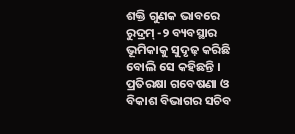ଶକ୍ତି ଗୁଣକ ଭାବରେ ରୁଦ୍ରମ୍ -୨ ବ୍ୟବସ୍ଥାର ଭୂମିକାକୁ ସୁଦୃଢ଼ କରିଛି ବୋଲି ସେ କହିଛନ୍ତି ।
ପ୍ରତିରକ୍ଷା ଗବେଷଣା ଓ ବିକାଶ ବିଭାଗର ସଚିବ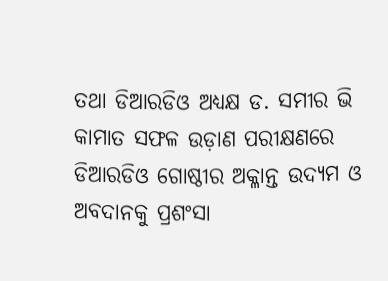ତଥା ଡିଆରଡିଓ ଅଧ୍ୟକ୍ଷ ଡ. ସମୀର ଭି କାମାତ ସଫଳ ଉଡ଼ାଣ ପରୀକ୍ଷଣରେ ଡିଆରଡିଓ ଗୋଷ୍ଠୀର ଅକ୍ଳାନ୍ତ ଉଦ୍ୟମ ଓ ଅବଦାନକୁ ପ୍ରଶଂସା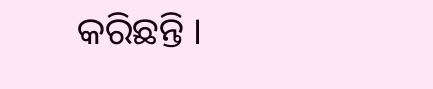କରିଛନ୍ତି ।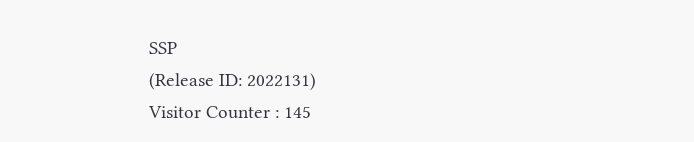SSP
(Release ID: 2022131)
Visitor Counter : 145